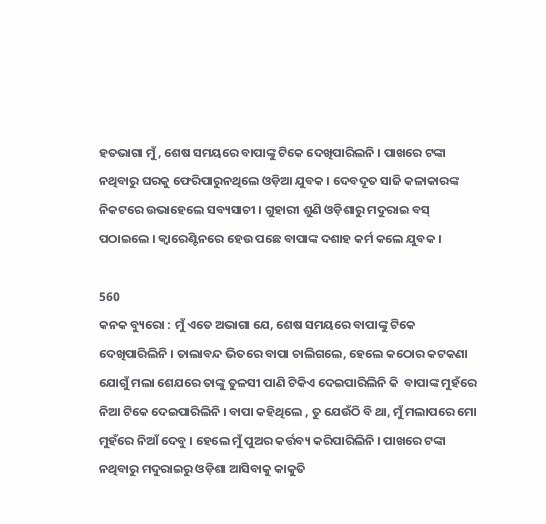ହତଭାଗା ମୁଁ , ଶେଷ ସମୟରେ ବାପାଙ୍କୁ ଟିକେ ଦେଖିପାରିଲନି । ପାଖରେ ଟଙ୍କା ନଥିବାରୁ ଘରକୁ ଫେରିପାରୁନଥିଲେ ଓଡ଼ିଆ ଯୁବକ । ଦେବଦୂତ ସାଜି କଳାକାରଙ୍କ ନିକଟରେ ଉଭାହେଲେ ସବ୍ୟସାଚୀ । ଗୁହାରୀ ଶୁଣି ଓଡ଼ିଶାରୁ ମଦୁରାଇ ବସ୍ ପଠାଇଲେ । କ୍ୱାରେଣ୍ଟିନରେ ହେଉ ପଛେ ବାପାଙ୍କ ଦଶାହ କର୍ମ କଲେ ଯୁବକ ।

560
କନକ ବ୍ୟୁରୋ : ମୁଁ ଏତେ ଅଭାଗା ଯେ, ଶେଷ ସମୟରେ ବାପାଙ୍କୁ ଟିକେ ଦେଖିପାରିଲିନି । ତାଲାବନ୍ଦ ଭିତରେ ବାପା ଚାଲିଗଲେ, ହେଲେ କଠୋର କଟକଣା ଯୋଗୁଁ ମଲା ଶେଯରେ ତାଙ୍କୁ ତୁଳସୀ ପାଣି ଟିକିଏ ଦେଇପାରିଲିନି କି  ବାପାଙ୍କ ମୁହଁରେ ନିଆ ଟିକେ ଦେଇପାରିଲିନି । ବାପା କହିଥିଲେ , ତୁ ଯେଉଁଠି ବି ଥା, ମୁଁ ମଲାପରେ ମୋ ମୁହଁରେ ନିଆଁ ଦେବୁ । ହେଲେ ମୁଁ ପୁଅର କର୍ତ୍ତବ୍ୟ କରିପାରିଲିନି । ପାଖରେ ଟଙ୍କା ନଥିବାରୁ ମଦୁରାଇରୁ ଓଡ଼ିଶା ଆସିବାକୁ କାକୁତି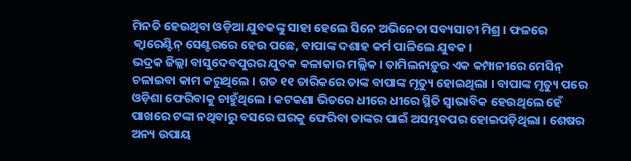ମିନତି ହେଉଥିବା ଓଡ଼ିଆ ଯୁବକଙ୍କୁ ସାହା ହେଲେ ସିନେ ଅଭିନେତା ସବ୍ୟସାଚୀ ମିଶ୍ର । ଫଳରେ କ୍ୱାରେଣ୍ଟିନ୍ ସେଣ୍ଟରରେ ହେଉ ପଛେ, ବାପାଙ୍କ ଦଶାହ କର୍ମ ପାଳିଲେ ଯୁବକ ।
ଭଦ୍ରକ ଜିଲ୍ଲା ବାସୁଦେବପୁରର ଯୁବକ କଳାକାର ମଲ୍ଲିକ । ତାମିଲନାଡ଼ୁର ଏକ କମ୍ପାନୀରେ ମେସିନ୍ ଚଳାଇବା କାମ କରୁଥିଲେ । ଗତ ୧୧ ତାରିକରେ ତାଙ୍କ ବାପାଙ୍କ ମୃତ୍ୟୁ ହୋଇଥିଲା । ବାପାଙ୍କ ମୃତ୍ୟୁ ପରେ ଓଡ଼ିଶା ଫେରିବାକୁ ଚାହୁଁଥିଲେ । କଟକଣା ଭିତରେ ଧୀରେ ଧୀରେ ସ୍ଥିତି ସ୍ୱାଭାବିକ ହେଉଥିଲେ ହେଁ ପାଖରେ ଟଙ୍କା ନଥିବାରୁ ବସରେ ଘରକୁ ଫେରିବା ତାଙ୍କର ପାଇଁ ଅସମ୍ଭବପର ହୋଇପଡ଼ିଥିଲା । ଶେଷର ଅନ୍ୟ ଉପାୟ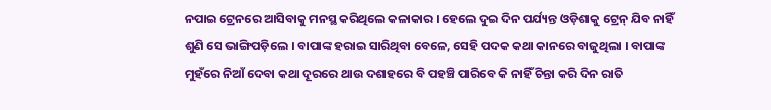ନପାଇ ଟ୍ରେନରେ ଆସିବାକୁ ମନସ୍ଥ କରିଥିଲେ କଳାକାର । ହେଲେ ଦୁଇ ଦିନ ପର୍ଯ୍ୟନ୍ତ ଓଡ଼ିଶାକୁ ଟ୍ରେନ୍ ଯିବ ନାହିଁ ଶୁଣି ସେ ଭାଙ୍ଗିପଡ଼ିଲେ । ବାପାଙ୍କ ହରାଇ ସାରିଥିବା ବେଳେ, ସେହି ପଦକ କଥା କାନରେ ବାଜୁଥିଲା । ବାପାଙ୍କ ମୁହଁରେ ନିଆଁ ଦେବା କଥା ଦୂରରେ ଥାଉ ଦଶାହରେ ବି ପହଞ୍ଚି ପାରିବେ କି ନାହିଁ ଚିନ୍ତା କରି ଦିନ ରାତି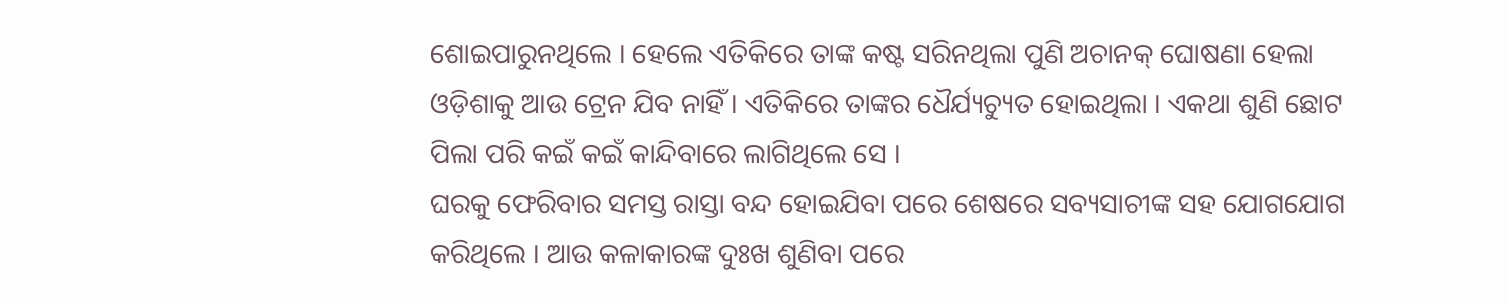ଶୋଇପାରୁନଥିଲେ । ହେଲେ ଏତିକିରେ ତାଙ୍କ କଷ୍ଟ ସରିନଥିଲା ପୁଣି ଅଚାନକ୍ ଘୋଷଣା ହେଲା ଓଡ଼ିଶାକୁ ଆଉ ଟ୍ରେନ ଯିବ ନାହିଁ । ଏତିକିରେ ତାଙ୍କର ଧୈର୍ଯ୍ୟଚ୍ୟୁତ ହୋଇଥିଲା । ଏକଥା ଶୁଣି ଛୋଟ ପିଲା ପରି କଇଁ କଇଁ କାନ୍ଦିବାରେ ଲାଗିଥିଲେ ସେ ।
ଘରକୁ ଫେରିବାର ସମସ୍ତ ରାସ୍ତା ବନ୍ଦ ହୋଇଯିବା ପରେ ଶେଷରେ ସବ୍ୟସାଚୀଙ୍କ ସହ ଯୋଗଯୋଗ କରିଥିଲେ । ଆଉ କଳାକାରଙ୍କ ଦୁଃଖ ଶୁଣିବା ପରେ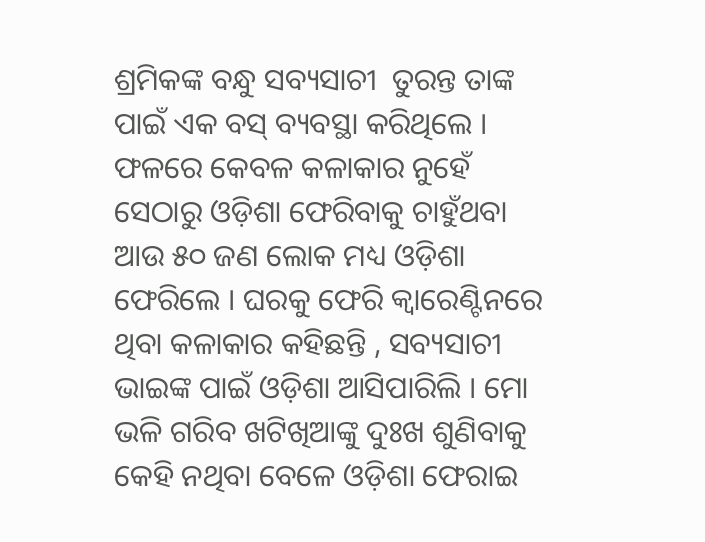ଶ୍ରମିକଙ୍କ ବନ୍ଧୁ ସବ୍ୟସାଚୀ  ତୁରନ୍ତ ତାଙ୍କ ପାଇଁ ଏକ ବସ୍ ବ୍ୟବସ୍ଥା କରିଥିଲେ ।  ଫଳରେ କେବଳ କଳାକାର ନୁହେଁ ସେଠାରୁ ଓଡ଼ିଶା ଫେରିବାକୁ ଚାହୁଁଥବା ଆଉ ୫୦ ଜଣ ଲୋକ ମଧ୍ୟ ଓଡ଼ିଶା ଫେରିଲେ । ଘରକୁ ଫେରି କ୍ୱାରେଣ୍ଟିନରେ ଥିବା କଳାକାର କହିଛନ୍ତି , ସବ୍ୟସାଚୀ ଭାଇଙ୍କ ପାଇଁ ଓଡ଼ିଶା ଆସିପାରିଲି । ମୋ ଭଳି ଗରିବ ଖଟିଖିଆଙ୍କୁ ଦୁଃଖ ଶୁଣିବାକୁ କେହି ନଥିବା ବେଳେ ଓଡ଼ିଶା ଫେରାଇ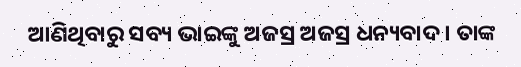ଆଣିଥିବାରୁ ସବ୍ୟ ଭାଇଙ୍କୁ ଅଜସ୍ର ଅଜସ୍ର ଧନ୍ୟବାଦ । ତାଙ୍କ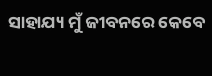ସାହାଯ୍ୟ ମୁଁ ଜୀବନରେ କେବେ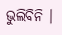ଭୁଲିବିନି ।